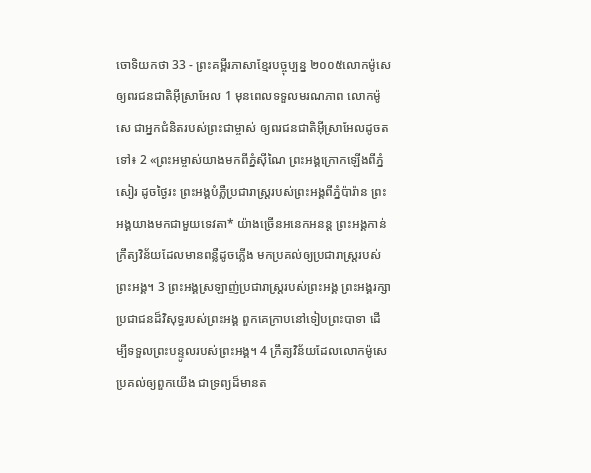ចោទិយកថា 33 - ព្រះគម្ពីរភាសាខ្មែរបច្ចុប្បន្ន ២០០៥លោកម៉ូសេឲ្យពរជនជាតិអ៊ីស្រាអែល 1 មុនពេលទទួលមរណភាព លោកម៉ូសេ ជាអ្នកជំនិតរបស់ព្រះជាម្ចាស់ ឲ្យពរជនជាតិអ៊ីស្រាអែលដូចតទៅ៖ 2 «ព្រះអម្ចាស់យាងមកពីភ្នំស៊ីណៃ ព្រះអង្គក្រោកឡើងពីភ្នំសៀរ ដូចថ្ងៃរះ ព្រះអង្គបំភ្លឺប្រជារាស្ត្ររបស់ព្រះអង្គពីភ្នំប៉ារ៉ាន ព្រះអង្គយាងមកជាមួយទេវតា* យ៉ាងច្រើនអនេកអនន្ត ព្រះអង្គកាន់ក្រឹត្យវិន័យដែលមានពន្លឺដូចភ្លើង មកប្រគល់ឲ្យប្រជារាស្ត្ររបស់ព្រះអង្គ។ 3 ព្រះអង្គស្រឡាញ់ប្រជារាស្ត្ររបស់ព្រះអង្គ ព្រះអង្គរក្សាប្រជាជនដ៏វិសុទ្ធរបស់ព្រះអង្គ ពួកគេក្រាបនៅទៀបព្រះបាទា ដើម្បីទទួលព្រះបន្ទូលរបស់ព្រះអង្គ។ 4 ក្រឹត្យវិន័យដែលលោកម៉ូសេប្រគល់ឲ្យពួកយើង ជាទ្រព្យដ៏មានត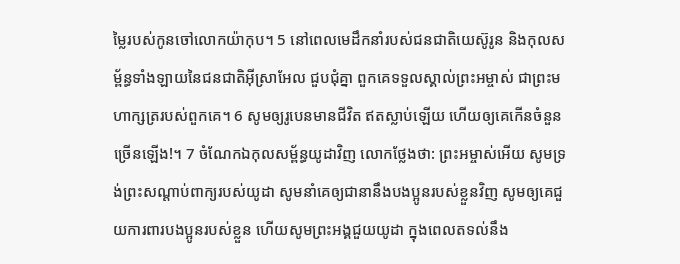ម្លៃរបស់កូនចៅលោកយ៉ាកុប។ 5 នៅពេលមេដឹកនាំរបស់ជនជាតិយេស៊ូរូន និងកុលសម្ព័ន្ធទាំងឡាយនៃជនជាតិអ៊ីស្រាអែល ជួបជុំគ្នា ពួកគេទទួលស្គាល់ព្រះអម្ចាស់ ជាព្រះមហាក្សត្ររបស់ពួកគេ។ 6 សូមឲ្យរូបេនមានជីវិត ឥតស្លាប់ឡើយ ហើយឲ្យគេកើនចំនួនច្រើនឡើង!។ 7 ចំណែកឯកុលសម្ព័ន្ធយូដាវិញ លោកថ្លែងថា: ព្រះអម្ចាស់អើយ សូមទ្រង់ព្រះសណ្ដាប់ពាក្យរបស់យូដា សូមនាំគេឲ្យជានានឹងបងប្អូនរបស់ខ្លួនវិញ សូមឲ្យគេជួយការពារបងប្អូនរបស់ខ្លួន ហើយសូមព្រះអង្គជួយយូដា ក្នុងពេលតទល់នឹង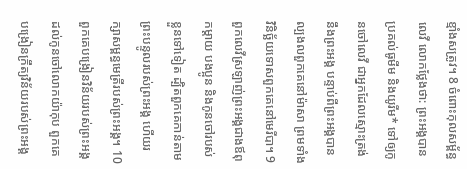ខ្មាំងសត្រូវ។ 8 ចំពោះកុលសម្ព័ន្ធលេវី លោកថ្លែងថា: ព្រះអង្គបានប្រគល់ធូមីម និងយូរីម* ទៅឲ្យកូនចៅលេវី ជាអ្នកដែលស្មោះត្រង់នឹងព្រះអង្គ បន្ទាប់ពីព្រះអង្គបានល្បងលពួកគេនៅម៉ាសា ព្រមទាំងវិនិច្ឆ័យទោសពួកគេនៅមេរីបា។ 9 ពួកលេវីស្រឡាញ់ព្រះអង្គជាងឪពុកម្ដាយ បងប្អូន និងកូនចៅរបស់ខ្លួនទៅទៀត ដ្បិតពួកគេកាន់តាមព្រះបន្ទូលរបស់ព្រះអង្គ ហើយរក្សាសម្ពន្ធមេត្រីរបស់ព្រះអង្គ។ 10 ពួកគេបង្រៀនវិន័យរបស់ព្រះអង្គ ដល់កូនចៅលោកយ៉ាកុប ពួកគេបង្រៀនក្រឹត្យវិន័យរបស់ព្រះអង្គ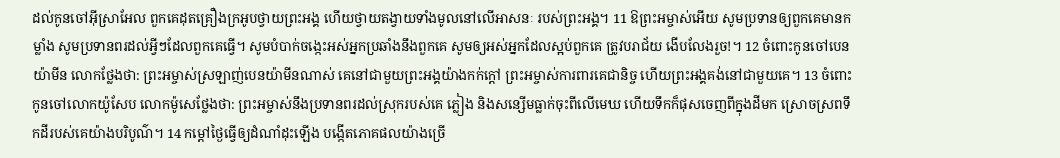ដល់កូនចៅអ៊ីស្រាអែល ពួកគេដុតគ្រឿងក្រអូបថ្វាយព្រះអង្គ ហើយថ្វាយតង្វាយទាំងមូលនៅលើអាសនៈ របស់ព្រះអង្គ។ 11 ឱព្រះអម្ចាស់អើយ សូមប្រទានឲ្យពួកគេមានកម្លាំង សូមប្រទានពរដល់អ្វីៗដែលពួកគេធ្វើ។ សូមបំបាក់ចង្កេះអស់អ្នកប្រឆាំងនឹងពួកគេ សូមឲ្យអស់អ្នកដែលស្អប់ពួកគេ ត្រូវបរាជ័យ ងើបលែងរួច!។ 12 ចំពោះកូនចៅបេនយ៉ាមីន លោកថ្លែងថា: ព្រះអម្ចាស់ស្រឡាញ់បេនយ៉ាមីនណាស់ គេនៅជាមួយព្រះអង្គយ៉ាងកក់ក្ដៅ ព្រះអម្ចាស់ការពារគេជានិច្ច ហើយព្រះអង្គគង់នៅជាមួយគេ។ 13 ចំពោះកូនចៅលោកយ៉ូសែប លោកម៉ូសេថ្លែងថា: ព្រះអម្ចាស់នឹងប្រទានពរដល់ស្រុករបស់គេ ភ្លៀង និងសន្សើមធ្លាក់ចុះពីលើមេឃ ហើយទឹកក៏ផុសចេញពីក្នុងដីមក ស្រោចស្រពទឹកដីរបស់គេយ៉ាងបរិបូណ៌។ 14 កម្ដៅថ្ងៃធ្វើឲ្យដំណាំដុះឡើង បង្កើតភោគផលយ៉ាងច្រើ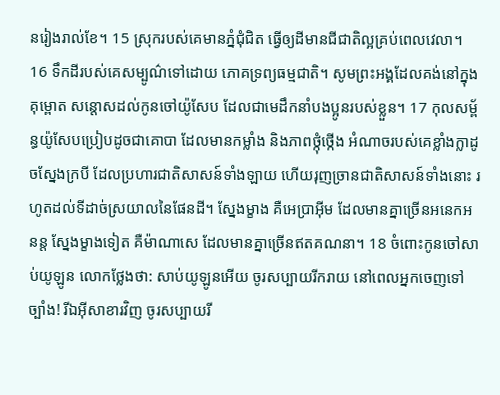នរៀងរាល់ខែ។ 15 ស្រុករបស់គេមានភ្នំជុំជិត ធ្វើឲ្យដីមានជីជាតិល្អគ្រប់ពេលវេលា។ 16 ទឹកដីរបស់គេសម្បូណ៌ទៅដោយ ភោគទ្រព្យធម្មជាតិ។ សូមព្រះអង្គដែលគង់នៅក្នុងគុម្ពោត សន្ដោសដល់កូនចៅយ៉ូសែប ដែលជាមេដឹកនាំបងប្អូនរបស់ខ្លួន។ 17 កុលសម្ព័ន្ធយ៉ូសែបប្រៀបដូចជាគោបា ដែលមានកម្លាំង និងភាពថ្កុំថ្កើង អំណាចរបស់គេខ្លាំងក្លាដូចស្នែងក្របី ដែលប្រហារជាតិសាសន៍ទាំងឡាយ ហើយរុញច្រានជាតិសាសន៍ទាំងនោះ រហូតដល់ទីដាច់ស្រយាលនៃផែនដី។ ស្នែងម្ខាង គឺអេប្រាអ៊ីម ដែលមានគ្នាច្រើនអនេកអនន្ត ស្នែងម្ខាងទៀត គឺម៉ាណាសេ ដែលមានគ្នាច្រើនឥតគណនា។ 18 ចំពោះកូនចៅសាប់យូឡូន លោកថ្លែងថា: សាប់យូឡូនអើយ ចូរសប្បាយរីករាយ នៅពេលអ្នកចេញទៅច្បាំង! រីឯអ៊ីសាខារវិញ ចូរសប្បាយរី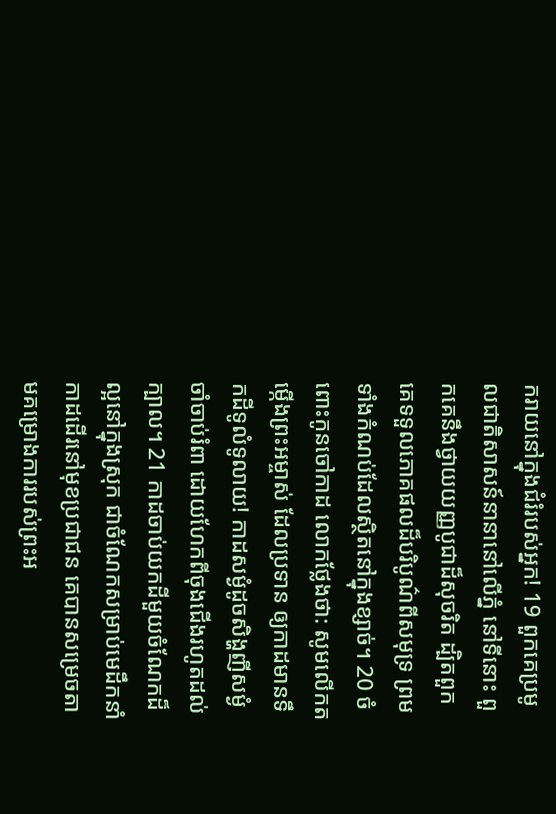ករាយនៅក្នុងជំរំរបស់អ្នក! 19 ពួកគេប្រមូលជាតិសាសន៍នានានៅលើភ្នំ នៅទីនោះ ពួកគេនឹងថ្វាយយញ្ញបូជាដ៏សុចរិត ដ្បិតពួកគេទទួលភោគផលដ៏បរិបូណ៌ពីសមុទ្រ ព្រមទាំងកំណប់ដែលស្ថិតនៅក្នុងខ្សាច់។ 20 ចំពោះកូនចៅកាដ លោកថ្លែងថា: សូមលើកតម្កើងព្រះអម្ចាស់ ដែលប្រទាន ឲ្យកាដមានទឹកដីទូលំទូលាយ! កាដសម្ងំដូចសិង្ហញីសម្ងំចាំចាប់រំពា ដោយហែកពីចុងជើងរហូតដល់ក្បាល។ 21 កាដចាប់យកដីមួយចំណែកដ៏ល្អនៅក្នុងស្រុក ជាចំណែកសម្រាប់មេដឹកនាំ កាដដើរនៅមុខប្រជាជន គេបានសម្រេចតាមគម្រោងការរបស់ព្រះអ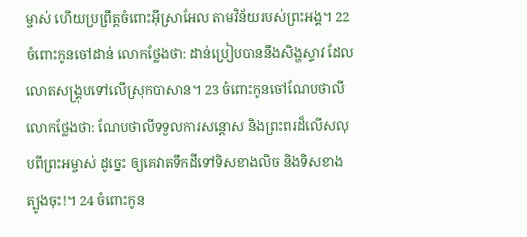ម្ចាស់ ហើយប្រព្រឹត្តចំពោះអ៊ីស្រាអែល តាមវិន័យរបស់ព្រះអង្គ។ 22 ចំពោះកូនចៅដាន់ លោកថ្លែងថា: ដាន់ប្រៀបបាននឹងសិង្ហស្ទាវ ដែលលោតសង្គ្រុបទៅលើស្រុកបាសាន។ 23 ចំពោះកូនចៅណែបថាលី លោកថ្លែងថា: ណែបថាលីទទួលការសន្ដោស និងព្រះពរដ៏លើសលុបពីព្រះអម្ចាស់ ដូច្នេះ ឲ្យគេវាតទឹកដីទៅទិសខាងលិច និងទិសខាងត្បូងចុះ!។ 24 ចំពោះកូន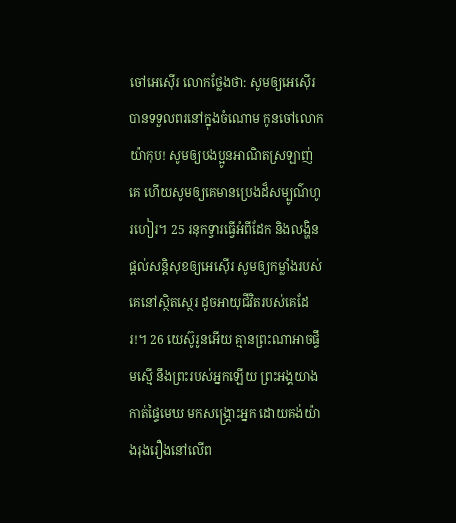ចៅអេស៊ើរ លោកថ្លែងថា: សូមឲ្យអេស៊ើរបានទទួលពរនៅក្នុងចំណោម កូនចៅលោកយ៉ាកុប! សូមឲ្យបងប្អូនអាណិតស្រឡាញ់គេ ហើយសូមឲ្យគេមានប្រេងដ៏សម្បូណ៌ហូរហៀរ។ 25 រនុកទ្វារធ្វើអំពីដែក និងលង្ហិន ផ្ដល់សន្តិសុខឲ្យអេស៊ើរ សូមឲ្យកម្លាំងរបស់គេនៅស្ថិតស្ថេរ ដូចអាយុជីវិតរបស់គេដែរ!។ 26 យេស៊ូរូនអើយ គ្មានព្រះណាអាចផ្ទឹមស្មើ នឹងព្រះរបស់អ្នកឡើយ ព្រះអង្គយាងកាត់ផ្ទៃមេឃ មកសង្គ្រោះអ្នក ដោយគង់យ៉ាងរុងរឿងនៅលើព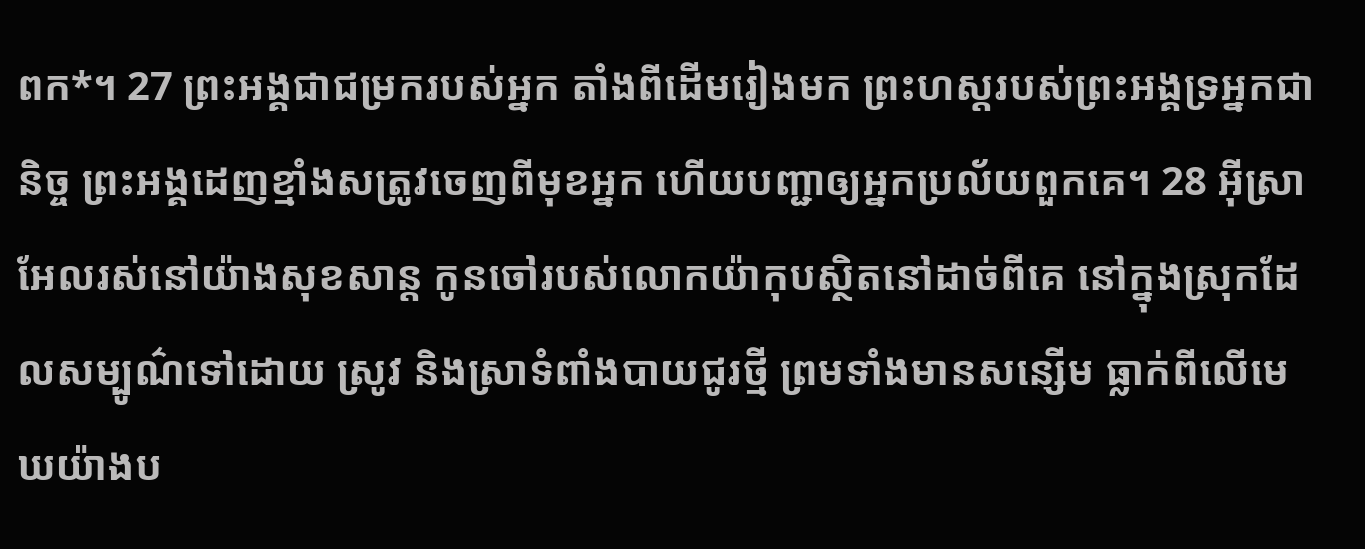ពក*។ 27 ព្រះអង្គជាជម្រករបស់អ្នក តាំងពីដើមរៀងមក ព្រះហស្ដរបស់ព្រះអង្គទ្រអ្នកជានិច្ច ព្រះអង្គដេញខ្មាំងសត្រូវចេញពីមុខអ្នក ហើយបញ្ជាឲ្យអ្នកប្រល័យពួកគេ។ 28 អ៊ីស្រាអែលរស់នៅយ៉ាងសុខសាន្ត កូនចៅរបស់លោកយ៉ាកុបស្ថិតនៅដាច់ពីគេ នៅក្នុងស្រុកដែលសម្បូណ៌ទៅដោយ ស្រូវ និងស្រាទំពាំងបាយជូរថ្មី ព្រមទាំងមានសន្សើម ធ្លាក់ពីលើមេឃយ៉ាងប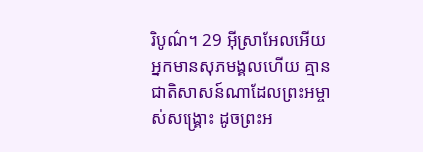រិបូណ៌។ 29 អ៊ីស្រាអែលអើយ អ្នកមានសុភមង្គលហើយ គ្មានជាតិសាសន៍ណាដែលព្រះអម្ចាស់សង្គ្រោះ ដូចព្រះអ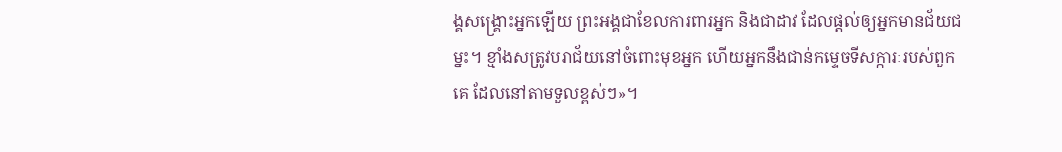ង្គសង្គ្រោះអ្នកឡើយ ព្រះអង្គជាខែលការពារអ្នក និងជាដាវ ដែលផ្ដល់ឲ្យអ្នកមានជ័យជម្នះ។ ខ្មាំងសត្រូវបរាជ័យនៅចំពោះមុខអ្នក ហើយអ្នកនឹងជាន់កម្ទេចទីសក្ការៈរបស់ពួកគេ ដែលនៅតាមទួលខ្ពស់ៗ»។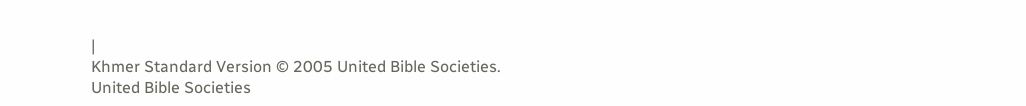|
Khmer Standard Version © 2005 United Bible Societies.
United Bible Societies